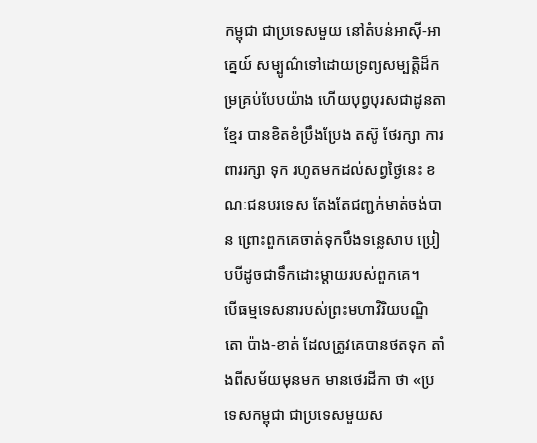កម្ពុជា ជាប្រទេសមួយ នៅតំបន់អាស៊ី-អាគ្នេយ៍ សម្បូណ៌ទៅដោយទ្រព្យសម្បត្ដិដ៏កម្រគ្រប់បែបយ៉ាង ហើយបុព្វបុរសជាដូនតាខ្មែរ បានខិតខំប្រឹងប្រែង តស៊ូ ថែរក្សា ការពាររក្សា ទុក រហូតមកដល់សព្វថ្ងៃនេះ ខណៈជនបរទេស តែងតែជញ្ជក់មាត់ចង់បាន ព្រោះពួកគេចាត់ទុកបឹងទន្លេសាប ប្រៀបបីដូចជាទឹកដោះម្ដាយរបស់ពួកគេ។
បើធម្មទេសនារបស់ព្រះមហាវិរិយបណ្ឌិតោ ប៉ាង-ខាត់ ដែលត្រូវគេបានថតទុក តាំងពីសម័យមុនមក មានថេរដីកា ថា «ប្រទេសកម្ពុជា ជាប្រទេសមួយស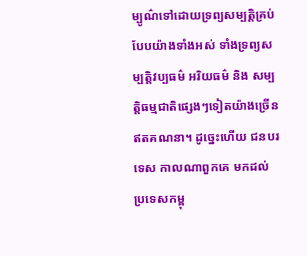ម្បូណ៌ទៅដោយទ្រព្យសម្បត្ដិគ្រប់បែបយ៉ាងទាំងអស់ ទាំងទ្រព្យសម្បត្ដិវប្បធម៌ អរិយធម៌ និង សម្បត្ដិធម្មជាតិផ្សេងៗទៀតយ៉ាងច្រើនឥតគណនា។ ដូច្នេះហើយ ជនបរទេស កាលណាពួកគេ មកដល់ប្រទេសកម្ពុ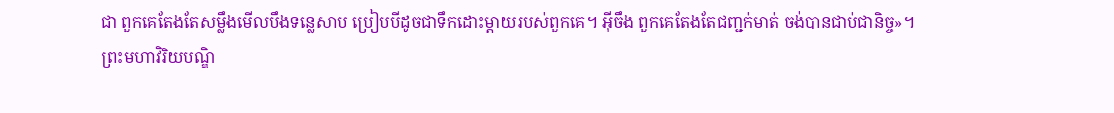ជា ពួកគេតែងតែសម្លឹងមើលបឹងទន្លេសាប ប្រៀបបីដូចជាទឹកដោះម្ដាយរបស់ពួកគេ។ អ៊ីចឹង ពួកគេតែងតែជញ្ជក់មាត់ ចង់បានជាប់ជានិច្ច»។
ព្រះមហាវិរិយបណ្ឌិ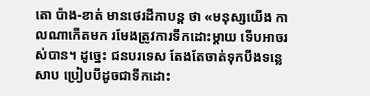តោ ប៉ាង-ខាត់ មានថេរដីកាបន្ដ ថា «មនុស្សយើង កាលណាកើតមក រមែងត្រូវការទឹកដោះម្ដាយ ទើបអាចរស់បាន។ ដូច្នេះ ជនបរទេស តែងតែចាត់ទុកបឹងទន្លេសាប ប្រៀបបីដូចជាទឹកដោះ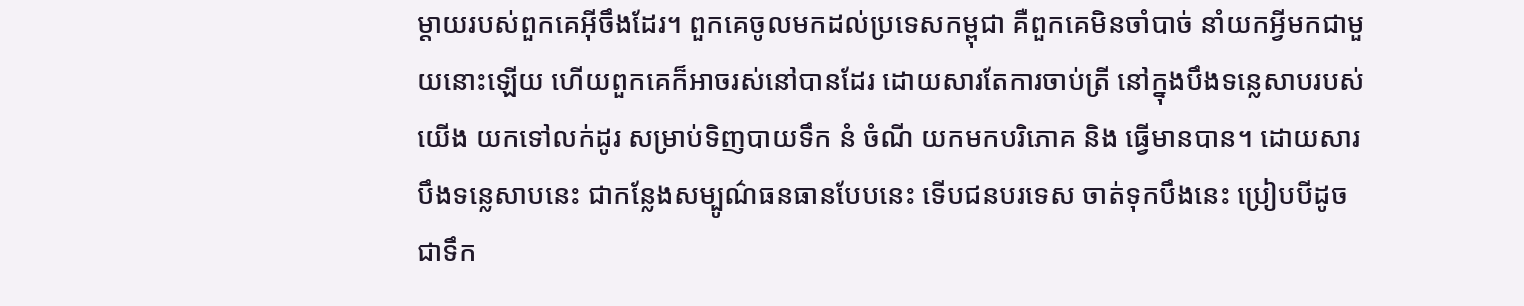ម្ដាយរបស់ពួកគេអ៊ីចឹងដែរ។ ពួកគេចូលមកដល់ប្រទេសកម្ពុជា គឺពួកគេមិនចាំបាច់ នាំយកអ្វីមកជាមួយនោះឡើយ ហើយពួកគេក៏អាចរស់នៅបានដែរ ដោយសារតែការចាប់ត្រី នៅក្នុងបឹងទន្លេសាបរបស់យើង យកទៅលក់ដូរ សម្រាប់ទិញបាយទឹក នំ ចំណី យកមកបរិភោគ និង ធ្វើមានបាន។ ដោយសារបឹងទន្លេសាបនេះ ជាកន្លែងសម្បូណ៌ធនធានបែបនេះ ទើបជនបរទេស ចាត់ទុកបឹងនេះ ប្រៀបបីដូចជាទឹក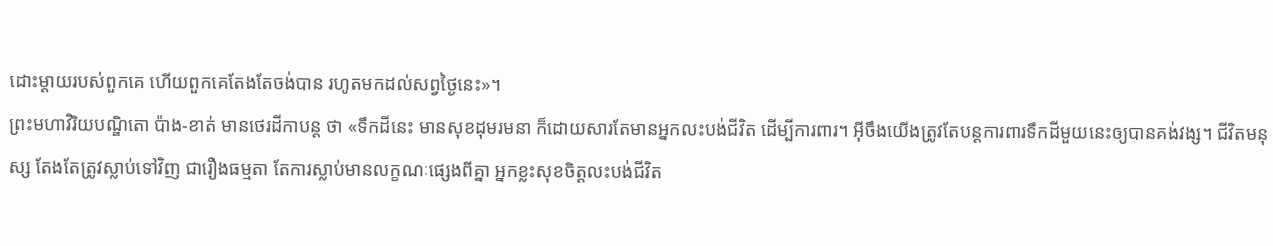ដោះម្ដាយរបស់ពួកគេ ហើយពួកគេតែងតែចង់បាន រហូតមកដល់សព្វថ្ងៃនេះ»។
ព្រះមហាវិរិយបណ្ឌិតោ ប៉ាង-ខាត់ មានថេរដីកាបន្ដ ថា «ទឹកដីនេះ មានសុខដុមរមនា ក៏ដោយសារតែមានអ្នកលះបង់ជីវិត ដើម្បីការពារ។ អ៊ីចឹងយើងត្រូវតែបន្ដការពារទឹកដីមួយនេះឲ្យបានគង់វង្ស។ ជីវិតមនុស្ស តែងតែត្រូវស្លាប់ទៅវិញ ជារឿងធម្មតា តែការស្លាប់មានលក្ខណៈផ្សេងពីគ្នា អ្នកខ្លះសុខចិត្តលះបង់ជីវិត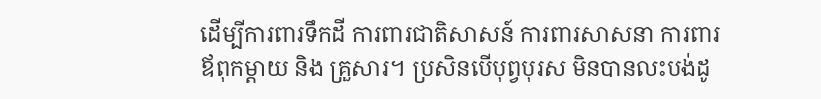ដើម្បីការពារទឹកដី ការពារជាតិសាសន៍ ការពារសាសនា ការពារឪពុកម្ដាយ និង គ្រួសារ។ ប្រសិនបើបុព្វបុរស មិនបានលះបង់ដូ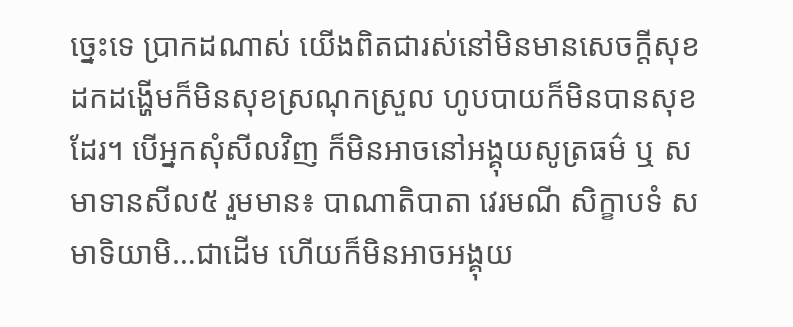ច្នេះទេ ប្រាកដណាស់ យើងពិតជារស់នៅមិនមានសេចក្ដីសុខ ដកដង្ហើមក៏មិនសុខស្រណុកស្រួល ហូបបាយក៏មិនបានសុខដែរ។ បើអ្នកសុំសីលវិញ ក៏មិនអាចនៅអង្គុយសូត្រធម៌ ឬ សមាទានសីល៥ រួមមាន៖ បាណាតិបាតា វេរមណី សិក្ខាបទំ សមាទិយាមិ…ជាដើម ហើយក៏មិនអាចអង្គុយ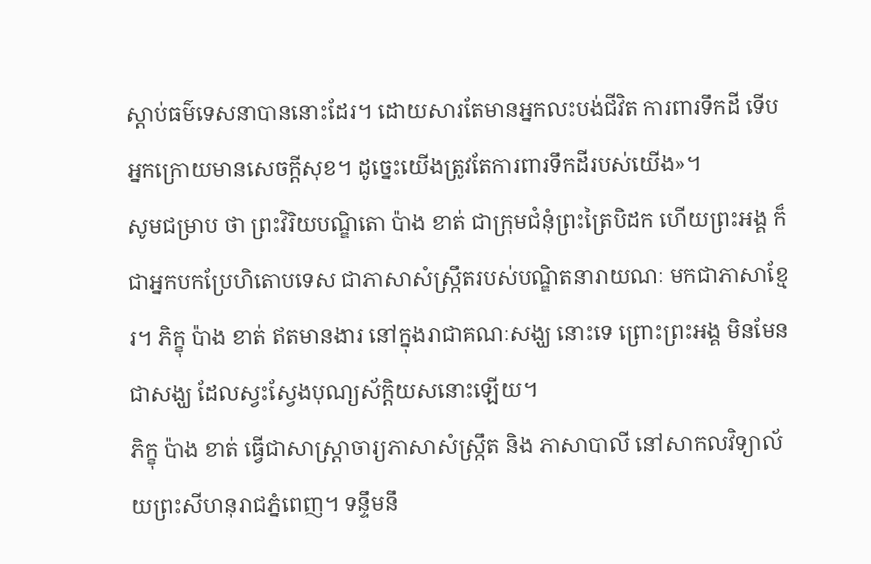ស្ដាប់ធម៌ទេសនាបាននោះដែរ។ ដោយសារតែមានអ្នកលះបង់ជីវិត ការពារទឹកដី ទើបអ្នកក្រោយមានសេចក្ដីសុខ។ ដូច្នេះយើងត្រូវតែការពារទឹកដីរបស់យើង»។
សូមជម្រាប ថា ព្រះវិរិយបណ្ឌិតោ ប៉ាង ខាត់ ជាក្រុមជំនុំព្រះត្រៃបិដក ហើយព្រះអង្គ ក៏ជាអ្នកបកប្រែហិតោបទេស ជាភាសាសំស្ក្រឹតរបស់បណ្ឌិតនារាយណៈ មកជាភាសាខ្មែរ។ ភិក្ខុ ប៉ាង ខាត់ ឥតមានងារ នៅក្នុងរាជាគណៈសង្ឃ នោះទេ ព្រោះព្រះអង្គ មិនមែនជាសង្ឃ ដែលស្វះស្វែងបុណ្យស័ក្តិយសនោះឡើយ។
ភិក្ខុ ប៉ាង ខាត់ ធ្វើជាសាស្ត្រាចារ្យភាសាសំស្រ្កឹត និង ភាសាបាលី នៅសាកលវិទ្យាល័យព្រះសីហនុរាជភ្នំពេញ។ ទន្ទឹមនឹ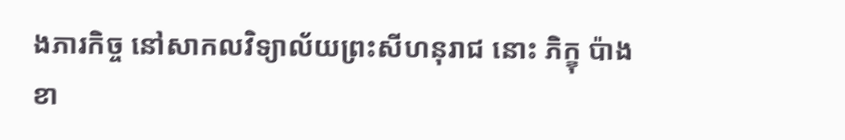ងភារកិច្ច នៅសាកលវិទ្យាល័យព្រះសីហនុរាជ នោះ ភិក្ខុ ប៉ាង ខា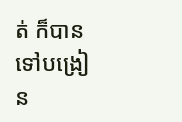ត់ ក៏បានទៅបង្រៀន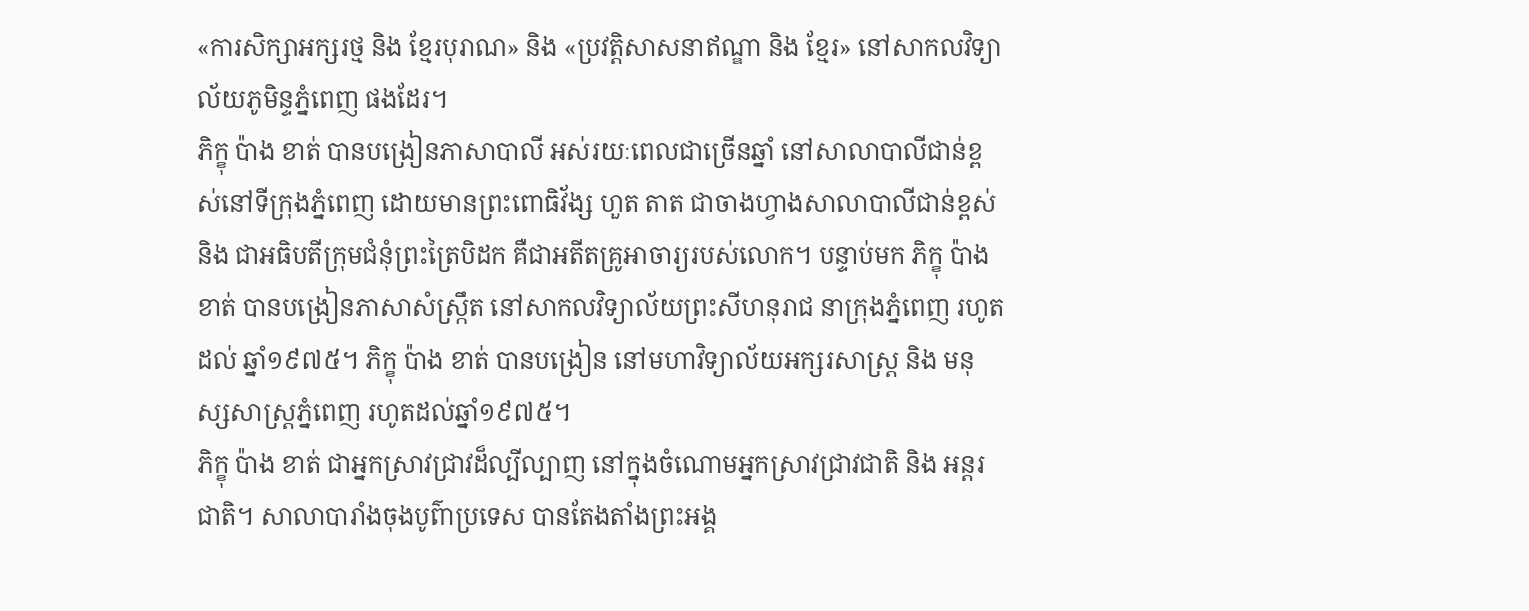«ការសិក្សាអក្សរថ្ម និង ខ្មែរបុរាណ» និង «ប្រវត្តិសាសនាឥណ្ឌា និង ខ្មែរ» នៅសាកលវិទ្យាល័យភូមិន្ទភ្នំពេញ ផងដែរ។
ភិក្ខុ ប៉ាង ខាត់ បានបង្រៀនភាសាបាលី អស់រយៈពេលជាច្រើនឆ្នាំ នៅសាលាបាលីជាន់ខ្ពស់នៅទីក្រុងភ្នំពេញ ដោយមានព្រះពោធិវ័ង្ស ហួត តាត ជាចាងហ្វាងសាលាបាលីជាន់ខ្ពស់ និង ជាអធិបតីក្រុមជំនុំព្រះត្រៃបិដក គឺជាអតីតគ្រូអាចារ្យរបស់លោក។ បន្ទាប់មក ភិក្ខុ ប៉ាង ខាត់ បានបង្រៀនភាសាសំស្រ្កឹត នៅសាកលវិទ្យាល័យព្រះសីហនុរាជ នាក្រុងភ្នំពេញ រហូតដល់ ឆ្នាំ១៩៧៥។ ភិក្ខុ ប៉ាង ខាត់ បានបង្រៀន នៅមហាវិទ្យាល័យអក្សរសាស្រ្ដ និង មនុស្សសាស្ត្រភ្នំពេញ រហូតដល់ឆ្នាំ១៩៧៥។
ភិក្ខុ ប៉ាង ខាត់ ជាអ្នកស្រាវជ្រាវដ៏ល្បីល្បាញ នៅក្នុងចំណោមអ្នកស្រាវជ្រាវជាតិ និង អន្តរជាតិ។ សាលាបារាំងចុងបូព៌ាប្រទេស បានតែងតាំងព្រះអង្គ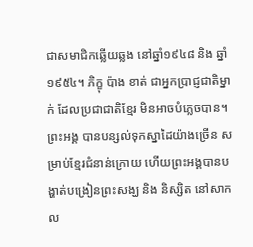ជាសមាជិកឆ្លើយឆ្លង នៅឆ្នាំ១៩៤៨ និង ឆ្នាំ១៩៥៤។ ភិក្ខុ ប៉ាង ខាត់ ជាអ្នកប្រាជ្ញជាតិម្នាក់ ដែលប្រជាជាតិខ្មែរ មិនអាចបំភ្លេចបាន។ ព្រះអង្គ បានបន្សល់ទុកស្នាដៃយ៉ាងច្រើន សម្រាប់ខ្មែរជំនាន់ក្រោយ ហើយព្រះអង្គបានបង្ហាត់បង្រៀនព្រះសង្ឃ និង និស្សិត នៅសាកល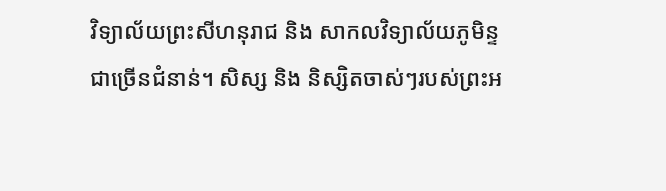វិទ្យាល័យព្រះសីហនុរាជ និង សាកលវិទ្យាល័យភូមិន្ទ ជាច្រើនជំនាន់។ សិស្ស និង និស្សិតចាស់ៗរបស់ព្រះអ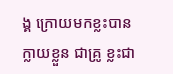ង្គ ក្រោយមកខ្លះបានក្លាយខ្លួន ជាគ្រូ ខ្លះជា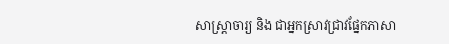សាស្ត្រាចារ្យ និង ជាអ្នកស្រាវជ្រាវផ្នែកភាសា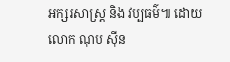អក្សរសាស្ត្រ និង វប្បធម៌៕ ដោយលោក ណុប ស៊ីន